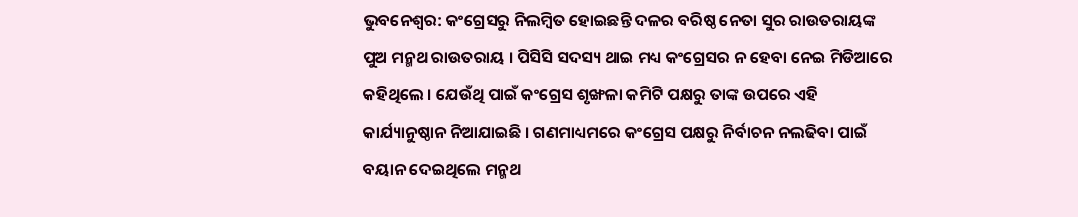ଭୁବନେଶ୍ୱର: କଂଗ୍ରେସରୁ ନିଲମ୍ବିତ ହୋଇଛନ୍ତି ଦଳର ବରିଷ୍ଠ ନେତା ସୁର ରାଉତରାୟଙ୍କ ପୁଅ ମନ୍ମଥ ରାଉତରାୟ । ପିସିସି ସଦସ୍ୟ ଥାଇ ମଧ୍ୟ କଂଗ୍ରେସର ନ ହେବା ନେଇ ମିଡିଆରେ କହିଥିଲେ । ଯେଉଁଥି ପାଇଁ କଂଗ୍ରେସ ଶୃଙ୍ଖଳା କମିଟି ପକ୍ଷରୁ ତାଙ୍କ ଉପରେ ଏହି କାର୍ଯ୍ୟାନୁଷ୍ଠାନ ନିଆଯାଇଛି । ଗଣମାଧ୍ୟମରେ କଂଗ୍ରେସ ପକ୍ଷରୁ ନିର୍ବାଚନ ନଲଢିବା ପାଇଁ ବୟାନ ଦେଇଥିଲେ ମନ୍ମଥ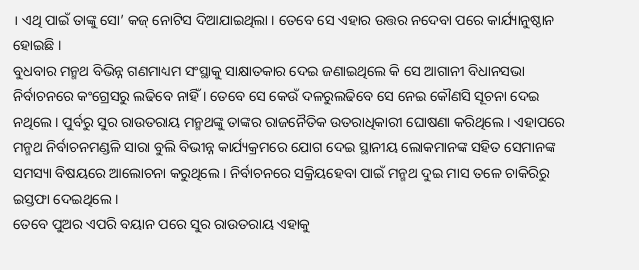। ଏଥି ପାଇଁ ତାଙ୍କୁ ସୋ’ କଜ୍ ନୋଟିସ ଦିଆଯାଇଥିଲା । ତେବେ ସେ ଏହାର ଉତ୍ତର ନଦେବା ପରେ କାର୍ଯ୍ୟାନୁଷ୍ଠାନ ହୋଇଛି ।
ବୁଧବାର ମନ୍ମଥ ବିଭିନ୍ନ ଗଣମାଧ୍ୟମ ସଂସ୍ଥାକୁ ସାକ୍ଷାତକାର ଦେଇ ଜଣାଇଥିଲେ କି ସେ ଆଗାନୀ ବିଧାନସଭା ନିର୍ବାଚନରେ କଂଗ୍ରେସରୁ ଲଢିବେ ନାହିଁ । ତେବେ ସେ କେଉଁ ଦଳରୁଲଢିବେ ସେ ନେଇ କୌଣସି ସୂଚନା ଦେଇ ନଥିଲେ । ପୁର୍ବରୁ ସୁର ରାଉତରାୟ ମନ୍ମଥଙ୍କୁ ତାଙ୍କର ରାଜନୈତିକ ଉତରାଧିକାରୀ ଘୋଷଣା କରିଥିଲେ । ଏହାପରେ ମନ୍ମଥ ନିର୍ବାଚନମଣ୍ଡଳି ସାରା ବୁଲି ବିଭୀନ୍ନ କାର୍ଯ୍ୟକ୍ରମରେ ଯୋଗ ଦେଇ ସ୍ଥାନୀୟ ଲୋକମାନଙ୍କ ସହିତ ସେମାନଙ୍କ ସମସ୍ୟା ବିଷୟରେ ଆଲୋଚନା କରୁଥିଲେ । ନିର୍ବାଚନରେ ସକ୍ରିୟହେବା ପାଇଁ ମନ୍ମଥ ଦୁଇ ମାସ ତଳେ ଚାକିରିରୁ ଇସ୍ତଫା ଦେଇଥିଲେ ।
ତେବେ ପୁଅର ଏପରି ବୟାନ ପରେ ସୁର ରାଉତରାୟ ଏହାକୁ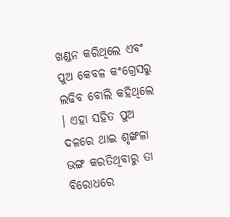ଖଣ୍ଡନ କରିଥିଲେ ଏବଂ ପୁଅ କେବଳ କଂଗ୍ରେସରୁ ଲଢିବ ବୋଲି କହିଥିଲେ । ଏହା ସହିତ ପୁଅ ଦଳରେ ଥାଇ ଶୃଙ୍ଖଳା ଭଙ୍ଗ କରତିଥିବାରୁ ତା ବିରୋଧରେ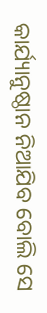କାର୍ଯ୍ୟାନୁଷ୍ଠାନ ନିଆଯିବ ବୋଲି ସେ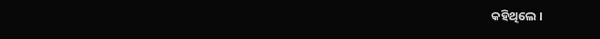କହିଥିଲେ ।